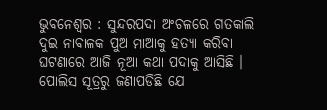ଭୁବନେଶ୍ୱର : ସୁନ୍ଦରପଦା ଅଂଚଳରେ ଗତକାଲି ଦୁଇ ନାବାଳକ ପୁଅ ମାଆକୁ ହତ୍ୟା କରିବା ଘଟଣାରେ ଆଜି ନୂଆ କଥା ପଦାକୁ ଆସିଛି ।
ପୋଲିସ ସୂତ୍ରରୁ ଜଣାପଡିଛି ଯେ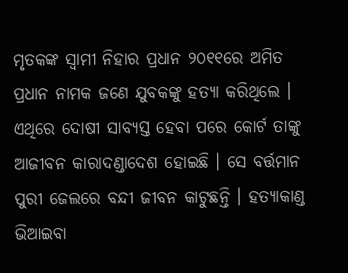ମୃତକଙ୍କ ସ୍ୱାମୀ ନିହାର ପ୍ରଧାନ ୨୦୧୧ରେ ଅମିତ ପ୍ରଧାନ ନାମକ ଜଣେ ଯୁବକଙ୍କୁ ହତ୍ୟା କରିଥିଲେ । ଏଥିରେ ଦୋଷୀ ସାବ୍ୟସ୍ତ ହେବା ପରେ କୋର୍ଟ ତାଙ୍କୁ ଆଜୀବନ କାରାଦଣ୍ଡାଦେଶ ହୋଇଛି । ସେ ବର୍ତ୍ତମାନ ପୁରୀ ଜେଲରେ ବନ୍ଦୀ ଜୀବନ କାଟୁଛନ୍ତି । ହତ୍ୟାକାଣ୍ଡ ଭିଆଇବା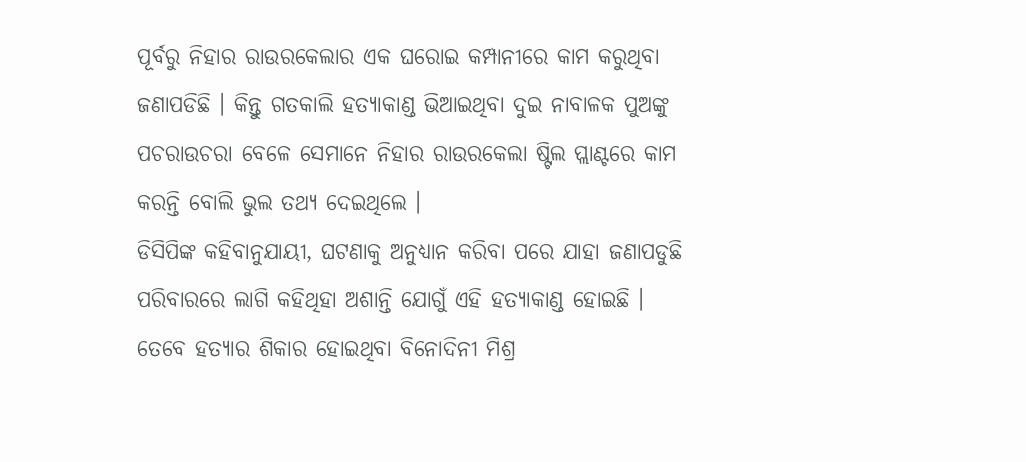ପୂର୍ବରୁ ନିହାର ରାଉରକେଲାର ଏକ ଘରୋଇ କମ୍ପାନୀରେ କାମ କରୁଥିବା ଜଣାପଡିଛି । କିନ୍ତୁ ଗତକାଲି ହତ୍ୟାକାଣ୍ଡ ଭିଆଇଥିବା ଦୁଇ ନାବାଳକ ପୁଅଙ୍କୁ ପଚରାଉଚରା ବେଳେ ସେମାନେ ନିହାର ରାଉରକେଲା ଷ୍ଟିଲ ପ୍ଲାଣ୍ଟରେ କାମ କରନ୍ତି ବୋଲି ଭୁଲ ତଥ୍ୟ ଦେଇଥିଲେ ।
ଡିସିପିଙ୍କ କହିବାନୁଯାୟୀ, ଘଟଣାକୁ ଅନୁଧ୍ୟାନ କରିବା ପରେ ଯାହା ଜଣାପଡୁଛି ପରିବାରରେ ଲାଗି କହିଥିହା ଅଶାନ୍ତି ଯୋଗୁଁ ଏହି ହତ୍ୟାକାଣ୍ଡ ହୋଇଛି ।
ତେବେ ହତ୍ୟାର ଶିକାର ହୋଇଥିବା ବିନୋଦିନୀ ମିଶ୍ର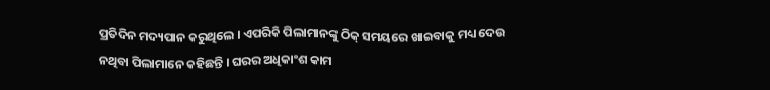ପ୍ରତିଦିନ ମଦ୍ୟପାନ କରୁଥିଲେ । ଏପରିକି ପିଲାମାନଙ୍କୁ ଠିକ୍ ସମୟରେ ଖାଇବାକୁ ମଧ୍ୟ ଦେଉ ନଥିବା ପିଲାମାନେ କହିଛନ୍ତି । ଘରର ଅଧିକାଂଶ କାମ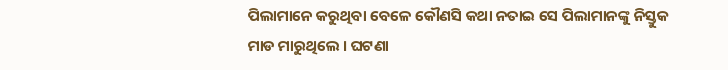ପିଲାମାନେ କରୁଥିବା ବେଳେ କୌଣସି କଥା ନତାଇ ସେ ପିଲାମାନଙ୍କୁ ନିସ୍ତୁକ ମାଡ ମାରୁଥିଲେ । ଘଟଣା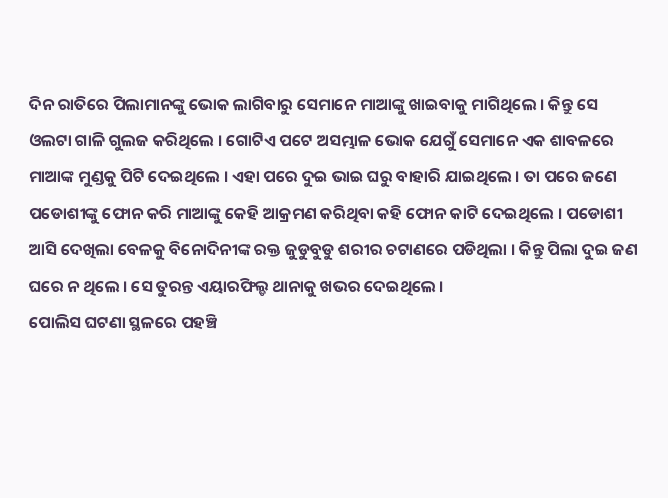ଦିନ ରାତିରେ ପିଲାମାନଙ୍କୁ ଭୋକ ଲାଗିବାରୁ ସେମାନେ ମାଆଙ୍କୁ ଖାଇବାକୁ ମାଗିଥିଲେ । କିନ୍ତୁ ସେ ଓଲଟା ଗାଳି ଗୁଲଜ କରିଥିଲେ । ଗୋଟିଏ ପଟେ ଅସମ୍ଭାଳ ଭୋକ ଯେଗୁଁ ସେମାନେ ଏକ ଶାବଳରେ ମାଆଙ୍କ ମୁଣ୍ଡକୁ ପିଟି ଦେଇଥିଲେ । ଏହା ପରେ ଦୁଇ ଭାଇ ଘରୁ ବାହାରି ଯାଇଥିଲେ । ତା ପରେ ଜଣେ ପଡୋଶୀଙ୍କୁ ଫୋନ କରି ମାଆଙ୍କୁ କେହି ଆକ୍ରମଣ କରିଥିବା କହି ଫୋନ କାଟି ଦେଇଥିଲେ । ପଡୋଶୀ ଆସି ଦେଖିଲା ବେଳକୁ ବିନୋଦିନୀଙ୍କ ରକ୍ତ ଜୁଡୁବୁଡୁ ଶରୀର ଚଟାଣରେ ପଡିଥିଲା । କିନ୍ତୁ ପିଲା ଦୁଇ ଜଣ ଘରେ ନ ଥିଲେ । ସେ ତୁରନ୍ତ ଏୟାରଫିଲ୍ଡ ଥାନାକୁ ଖଭର ଦେଇଥିଲେ ।
ପୋଲିସ ଘଟଣା ସ୍ଥଳରେ ପହଞ୍ଚି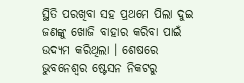ସ୍ଥିତି ପରଖିବା ସହ ପ୍ରଥମେ ପିଲା ଦୁଇ ଜଣଙ୍କୁ ଖୋଜି ବାହାର କରିବା ପାଇଁ ଉଦ୍ୟମ କରିଥିଲା । ଶେଷରେ ଭୁବନେଶ୍ୱର ଷ୍ଟେସନ ନିକଟରୁ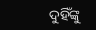ଦୁହିଁଙ୍କୁ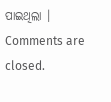ପାଇଥିଲା ।
Comments are closed.